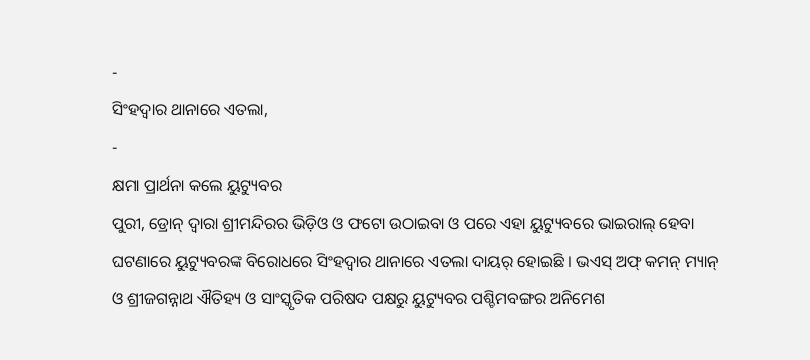-
ସିଂହଦ୍ଵାର ଥାନାରେ ଏତଲା,
-
କ୍ଷମା ପ୍ରାର୍ଥନା କଲେ ୟୁଟ୍ୟୁବର
ପୁରୀ, ଡ୍ରୋନ୍ ଦ୍ଵାରା ଶ୍ରୀମନ୍ଦିରର ଭିଡ଼ିଓ ଓ ଫଟୋ ଉଠାଇବା ଓ ପରେ ଏହା ୟୁଟ୍ୟୁବରେ ଭାଇରାଲ୍ ହେବା ଘଟଣାରେ ୟୁଟ୍ୟୁବରଙ୍କ ବିରୋଧରେ ସିଂହଦ୍ଵାର ଥାନାରେ ଏତଲା ଦାୟର୍ ହୋଇଛି । ଭଏସ୍ ଅଫ୍ କମନ୍ ମ୍ୟାନ୍ ଓ ଶ୍ରୀଜଗନ୍ନାଥ ଐତିହ୍ୟ ଓ ସାଂସ୍କୃତିକ ପରିଷଦ ପକ୍ଷରୁ ୟୁଟ୍ୟୁବର ପଶ୍ଚିମବଙ୍ଗର ଅନିମେଶ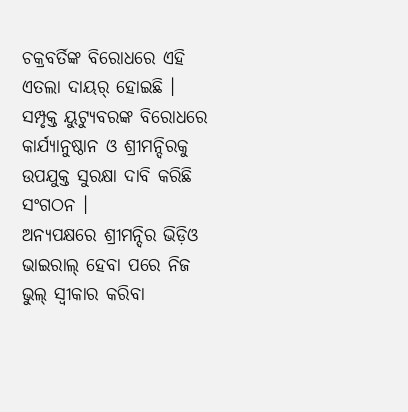ଚକ୍ରବର୍ତିଙ୍କ ବିରୋଧରେ ଏହି ଏତଲା ଦାୟର୍ ହୋଇଛି । ସମ୍ପୃକ୍ତ ୟୁଟ୍ୟୁବରଙ୍କ ବିରୋଧରେ କାର୍ଯ୍ୟାନୁଷ୍ଠାନ ଓ ଶ୍ରୀମନ୍ଦିରକୁ ଉପଯୁକ୍ତ ସୁରକ୍ଷା ଦାବି କରିଛି ସଂଗଠନ ।
ଅନ୍ୟପକ୍ଷରେ ଶ୍ରୀମନ୍ଦିର ଭିଡ଼ିଓ ଭାଇରାଲ୍ ହେବା ପରେ ନିଜ ଭୁଲ୍ ସ୍ଵୀକାର କରିବା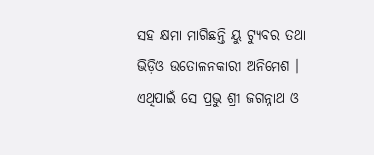ସହ କ୍ଷମା ମାଗିଛନ୍ତି ୟୁ ଟ୍ୟୁବର ତଥା ଭିଡ଼ିଓ ଉତୋଳନକାରୀ ଅନିମେଶ । ଏଥିପାଇଁ ସେ ପ୍ରଭୁ ଶ୍ରୀ ଜଗନ୍ନାଥ ଓ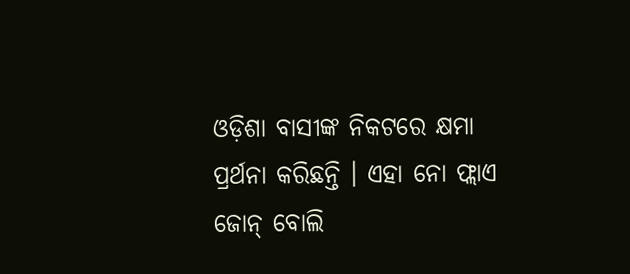ଓଡ଼ିଶା ବାସୀଙ୍କ ନିକଟରେ କ୍ଷମା ପ୍ରର୍ଥନା କରିଛନ୍ତି । ଏହା ନୋ ଫ୍ଲାଏ ଜୋନ୍ ବୋଲି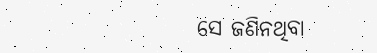ସେ ଜଣିନଥିବା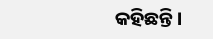କହିଛନ୍ତି ।